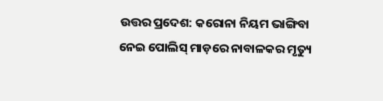ଉତ୍ତର ପ୍ରଦେଶ: କରୋନା ନିୟମ ଭାଙ୍ଗିବା ନେଇ ପୋଲିସ୍ ମାଡ଼ରେ ନାବାଳକର ମୃତ୍ୟୁ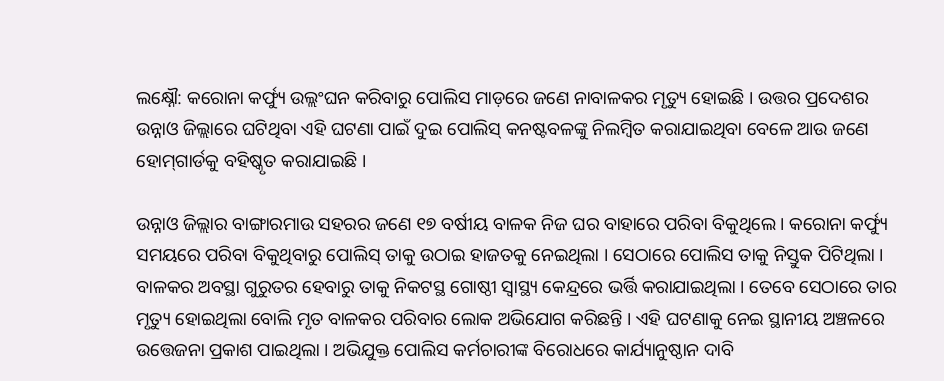ଲକ୍ଷ୍ନୌ: କରୋନା କର୍ଫ୍ୟୁ ଉଲ୍ଲଂଘନ କରିବାରୁ ପୋଲିସ ମାଡ଼ରେ ଜଣେ ନାବାଳକର ମୃତ୍ୟୁ ହୋଇଛି । ଉତ୍ତର ପ୍ରଦେଶର ଉନ୍ନାଓ ଜିଲ୍ଲାରେ ଘଟିଥିବା ଏହି ଘଟଣା ପାଇଁ ଦୁଇ ପୋଲିସ୍ କନଷ୍ଟବଳଙ୍କୁ ନିଲମ୍ବିତ କରାଯାଇଥିବା ବେଳେ ଆଉ ଜଣେ ହୋମ୍‌ଗାର୍ଡକୁ ବହିଷ୍କୃତ କରାଯାଇଛି ।

ଉନ୍ନାଓ ଜିଲ୍ଲାର ବାଙ୍ଗାରମାଉ ସହରର ଜଣେ ୧୭ ବର୍ଷୀୟ ବାଳକ ନିଜ ଘର ବାହାରେ ପରିବା ବିକୁଥିଲେ । କରୋନା କର୍ଫ୍ୟୁ ସମୟରେ ପରିବା ବିକୁଥିବାରୁ ପୋଲିସ୍ ତାକୁ ଉଠାଇ ହାଜତକୁ ନେଇଥିଲା । ସେଠାରେ ପୋଲିସ ତାକୁ ନିସ୍ତୁକ ପିଟିଥିଲା । ବାଳକର ଅବସ୍ଥା ଗୁରୁତର ହେବାରୁ ତାକୁ ନିକଟସ୍ଥ ଗୋଷ୍ଠୀ ସ୍ୱାସ୍ଥ୍ୟ କେନ୍ଦ୍ରରେ ଭର୍ତ୍ତି କରାଯାଇଥିଲା । ତେବେ ସେଠାରେ ତାର ମୃତ୍ୟୁ ହୋଇଥିଲା ବୋଲି ମୃତ ବାଳକର ପରିବାର ଲୋକ ଅଭିଯୋଗ କରିଛନ୍ତି । ଏହି ଘଟଣାକୁ ନେଇ ସ୍ଥାନୀୟ ଅଞ୍ଚଳରେ ଉତ୍ତେଜନା ପ୍ରକାଶ ପାଇଥିଲା । ଅଭିଯୁକ୍ତ ପୋଲିସ କର୍ମଚାରୀଙ୍କ ବିରୋଧରେ କାର୍ଯ୍ୟାନୁଷ୍ଠାନ ଦାବି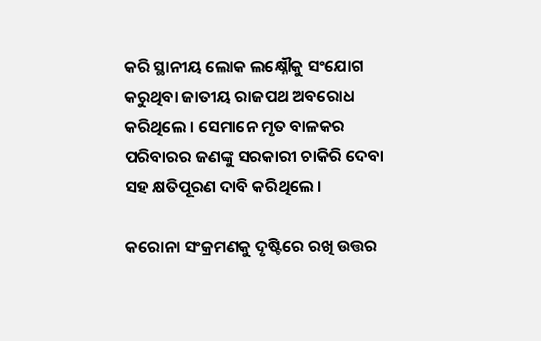କରି ସ୍ଥାନୀୟ ଲୋକ ଲକ୍ଷ୍ନୌକୁ ସଂଯୋଗ କରୁଥିବା ଜାତୀୟ ରାଜପଥ ଅବରୋଧ କରିଥିଲେ । ସେମାନେ ମୃତ ବାଳକର ପରିବାରର ଜଣଙ୍କୁ ସରକାରୀ ଚାକିରି ଦେବା ସହ କ୍ଷତିପୂରଣ ଦାବି କରିଥିଲେ ।

କରୋନା ସଂକ୍ରମଣକୁ ଦୃଷ୍ଟିରେ ରଖି ଉତ୍ତର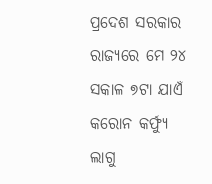ପ୍ରଦେଶ ସରକାର ରାଜ୍ୟରେ ମେ ୨୪ ସକାଳ ୭ଟା ଯାଏଁ କରୋନ କର୍ଫ୍ୟୁ ଲାଗୁ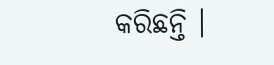କରିଛନ୍ତି ।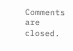Comments are closed.